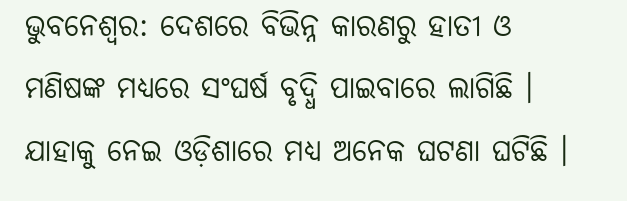ଭୁବନେଶ୍ବର: ଦେଶରେ ବିଭିନ୍ନ କାରଣରୁ ହାତୀ ଓ ମଣିଷଙ୍କ ମଧ୍ୟରେ ସଂଘର୍ଷ ବୃଦ୍ଧି ପାଇବାରେ ଲାଗିଛି । ଯାହାକୁ ନେଇ ଓଡ଼ିଶାରେ ମଧ୍ୟ ଅନେକ ଘଟଣା ଘଟିଛି ।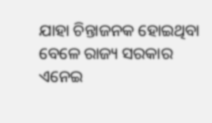ଯାହା ଚିନ୍ତାଜନକ ହୋଇଥିବା ବେଳେ ରାଜ୍ୟ ସରକାର ଏନେଇ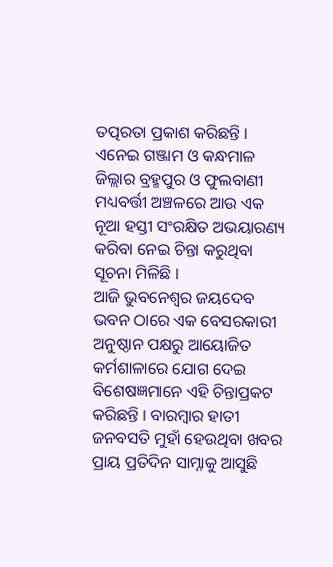ତତ୍ପରତା ପ୍ରକାଶ କରିଛନ୍ତି । ଏନେଇ ଗଞ୍ଜାମ ଓ କନ୍ଧମାଳ ଜିଲ୍ଲାର ବ୍ରହ୍ମପୁର ଓ ଫୁଲବାଣୀ ମଧ୍ୟବର୍ତ୍ତୀ ଅଞ୍ଚଳରେ ଆଉ ଏକ ନୂଆ ହସ୍ତୀ ସଂରକ୍ଷିତ ଅଭୟାରଣ୍ୟ କରିବା ନେଇ ଚିନ୍ତା କରୁଥିବା ସୂଚନା ମିଳିଛି ।
ଆଜି ଭୁବନେଶ୍ବର ଜୟଦେବ ଭବନ ଠାରେ ଏକ ବେସରକାରୀ ଅନୁଷ୍ଠାନ ପକ୍ଷରୁ ଆୟୋଜିତ କର୍ମଶାଳାରେ ଯୋଗ ଦେଇ ବିଶେଷଜ୍ଞମାନେ ଏହି ଚିନ୍ତାପ୍ରକଟ କରିଛନ୍ତି । ବାରମ୍ବାର ହାତୀ ଜନବସତି ମୁହାଁ ହେଉଥିବା ଖବର ପ୍ରାୟ ପ୍ରତିଦିନ ସାମ୍ନାକୁ ଆସୁଛି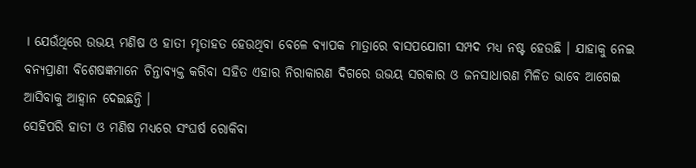। ଯେଉଁଥିରେ ଉଭୟ ମଣିଷ ଓ ହାତୀ ମୃତାହତ ହେଉଥିବା ବେଳେ ବ୍ୟାପକ ମାତ୍ରାରେ ବାସପଯୋଗୀ ସମ୍ପଦ ମଧ୍ୟ ନଷ୍ଟ ହେଉଛି । ଯାହାକୁ ନେଇ ବନ୍ୟପ୍ରାଣୀ ବିଶେଷଜ୍ଞମାନେ ଚିନ୍ତାବ୍ୟକ୍ତ କରିବା ସହିତ ଏହାର ନିରାକାରଣ ଦିଗରେ ଉଭୟ ସରକାର ଓ ଜନସାଧାରଣ ମିଳିତ ଭାବେ ଆଗେଇ ଆସିବାକୁ ଆହ୍ବାନ ଦେଇଛନ୍ତି ।
ସେହିପରି ହାତୀ ଓ ମଣିଷ ମଧ୍ୟରେ ସଂଘର୍ଷ ରୋକିବା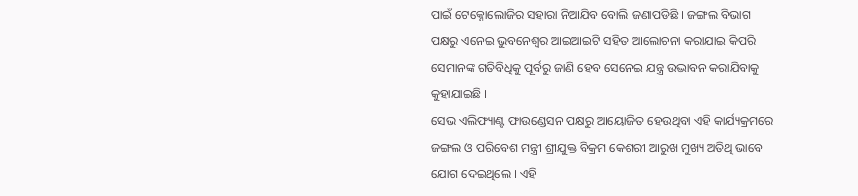ପାଇଁ ଟେକ୍ନୋଲୋଜିର ସହାରା ନିଆଯିବ ବୋଲି ଜଣାପଡିଛି । ଜଙ୍ଗଲ ବିଭାଗ ପକ୍ଷରୁ ଏନେଇ ଭୁବନେଶ୍ବର ଆଇଆଇଟି ସହିତ ଆଲୋଚନା କରାଯାଇ କିପରି ସେମାନଙ୍କ ଗତିବିଧିକୁ ପୂର୍ବରୁ ଜାଣି ହେବ ସେନେଇ ଯନ୍ତ୍ର ଉଦ୍ଭାବନ କରାଯିବାକୁ କୁହାଯାଇଛି ।
ସେଭ ଏଲିଫ୍ୟାଣ୍ଟ ଫାଉଣ୍ଡେସନ ପକ୍ଷରୁ ଆୟୋଜିତ ହେଉଥିବା ଏହି କାର୍ଯ୍ୟକ୍ରମରେ ଜଙ୍ଗଲ ଓ ପରିବେଶ ମନ୍ତ୍ରୀ ଶ୍ରୀଯୁକ୍ତ ବିକ୍ରମ କେଶରୀ ଆରୁଖ ମୁଖ୍ୟ ଅତିଥି ଭାବେ ଯୋଗ ଦେଇଥିଲେ । ଏହି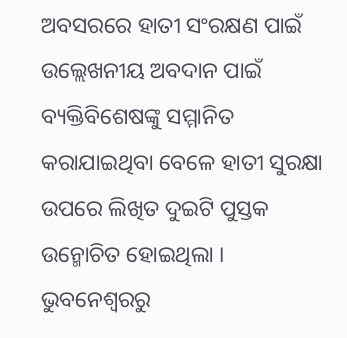ଅବସରରେ ହାତୀ ସଂରକ୍ଷଣ ପାଇଁ ଉଲ୍ଲେଖନୀୟ ଅବଦାନ ପାଇଁ ବ୍ୟକ୍ତିବିଶେଷଙ୍କୁ ସମ୍ମାନିତ କରାଯାଇଥିବା ବେଳେ ହାତୀ ସୁରକ୍ଷା ଉପରେ ଲିଖିତ ଦୁଇଟି ପୁସ୍ତକ ଉନ୍ମୋଚିତ ହୋଇଥିଲା ।
ଭୁବନେଶ୍ବରରୁ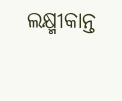ଲକ୍ଷ୍ମୀକାନ୍ତ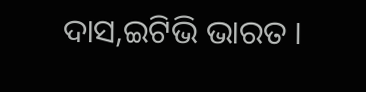ଦାସ,ଇଟିଭି ଭାରତ ।